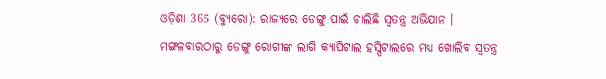ଓଡ଼ିଶା 365 (ବ୍ୟୁରୋ): ରାଜ୍ୟରେ ଡେଙ୍ଗୁ ପାଇଁ ଚାଲିଛି ସ୍ୱତନ୍ତ୍ର ଅଭିଯାନ । ମଙ୍ଗଳବାରଠାରୁ ଡେଙ୍ଗୁ ରୋଗୀଙ୍କ ଲାଗି କ୍ୟାପିଟାଲ ହସ୍ପିଟାଲରେ ମଧ୍ୟ ଖୋଲିବ ସ୍ଵତନ୍ତ୍ର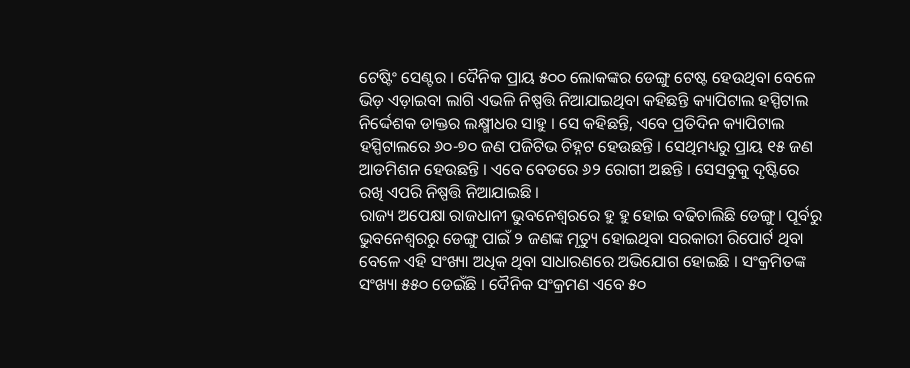ଟେଷ୍ଟିଂ ସେଣ୍ଟର । ଦୈନିକ ପ୍ରାୟ ୫୦୦ ଲୋକଙ୍କର ଡେଙ୍ଗୁ ଟେଷ୍ଟ ହେଉଥିବା ବେଳେ ଭିଡ଼ ଏଡ଼ାଇବା ଲାଗି ଏଭଳି ନିଷ୍ପତ୍ତି ନିଆଯାଇଥିବା କହିଛନ୍ତି କ୍ୟାପିଟାଲ ହସ୍ପିଟାଲ ନିର୍ଦ୍ଦେଶକ ଡାକ୍ତର ଲକ୍ଷ୍ମୀଧର ସାହୁ । ସେ କହିଛନ୍ତି, ଏବେ ପ୍ରତିଦିନ କ୍ୟାପିଟାଲ ହସ୍ପିଟାଲରେ ୬୦-୭୦ ଜଣ ପଜିଟିଭ ଚିହ୍ନଟ ହେଉଛନ୍ତି । ସେଥିମଧ୍ୟରୁ ପ୍ରାୟ ୧୫ ଜଣ ଆଡମିଶନ ହେଉଛନ୍ତି । ଏବେ ବେଡରେ ୬୨ ରୋଗୀ ଅଛନ୍ତି । ସେସବୁକୁ ଦୃଷ୍ଟିରେ ରଖି ଏପରି ନିଷ୍ପତ୍ତି ନିଆଯାଇଛି ।
ରାଜ୍ୟ ଅପେକ୍ଷା ରାଜଧାନୀ ଭୁବନେଶ୍ବରରେ ହୁ ହୁ ହୋଇ ବଢିଚାଲିଛି ଡେଙ୍ଗୁ। ପୂର୍ବରୁ ଭୁବନେଶ୍ୱରରୁ ଡେଙ୍ଗୁ ପାଇଁ ୨ ଜଣଙ୍କ ମୃତ୍ୟୁ ହୋଇଥିବା ସରକାରୀ ରିପୋର୍ଟ ଥିବା ବେଳେ ଏହି ସଂଖ୍ୟା ଅଧିକ ଥିବା ସାଧାରଣରେ ଅଭିଯୋଗ ହୋଇଛି । ସଂକ୍ରମିତଙ୍କ ସଂଖ୍ୟା ୫୫୦ ଡେଇଁଛି । ଦୈନିକ ସଂକ୍ରମଣ ଏବେ ୫୦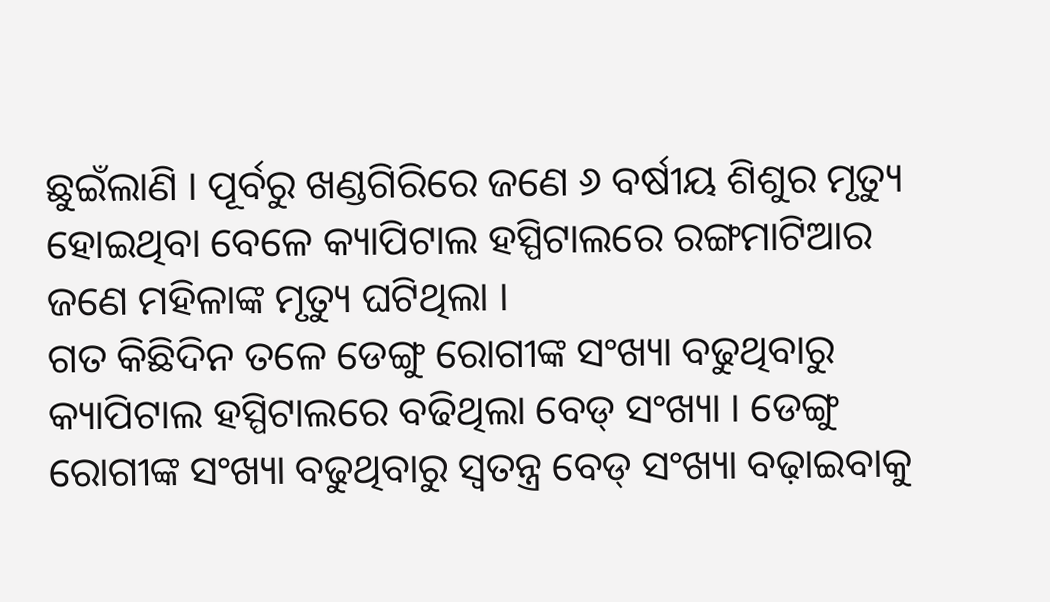ଛୁଇଁଲାଣି । ପୂର୍ବରୁ ଖଣ୍ଡଗିରିରେ ଜଣେ ୬ ବର୍ଷୀୟ ଶିଶୁର ମୃତ୍ୟୁ ହୋଇଥିବା ବେଳେ କ୍ୟାପିଟାଲ ହସ୍ପିଟାଲରେ ରଙ୍ଗମାଟିଆର ଜଣେ ମହିଳାଙ୍କ ମୃତ୍ୟୁ ଘଟିଥିଲା ।
ଗତ କିଛିଦିନ ତଳେ ଡେଙ୍ଗୁ ରୋଗୀଙ୍କ ସଂଖ୍ୟା ବଢୁଥିବାରୁ କ୍ୟାପିଟାଲ ହସ୍ପିଟାଲରେ ବଢିଥିଲା ବେଡ୍ ସଂଖ୍ୟା । ଡେଙ୍ଗୁ ରୋଗୀଙ୍କ ସଂଖ୍ୟା ବଢୁଥିବାରୁ ସ୍ଵତନ୍ତ୍ର ବେଡ୍ ସଂଖ୍ୟା ବଢ଼ାଇବାକୁ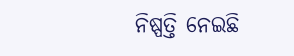ନିଷ୍ପତ୍ତି ନେଇଛି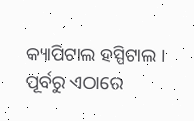କ୍ୟାପିଟାଲ ହସ୍ପିଟାଲ । ପୂର୍ବରୁ ଏଠାରେ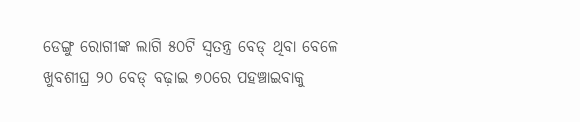ଡେଙ୍ଗୁ ରୋଗୀଙ୍କ ଲାଗି ୫୦ଟି ସ୍ଵତନ୍ତ୍ର ବେଡ୍ ଥିବା ବେଳେ ଖୁବଶୀଘ୍ର ୨୦ ବେଡ୍ ବଢ଼ାଇ ୭୦ରେ ପହଞ୍ଚାଇବାକୁ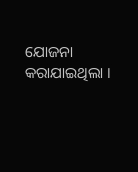ଯୋଜନା କରାଯାଇଥିଲା ।